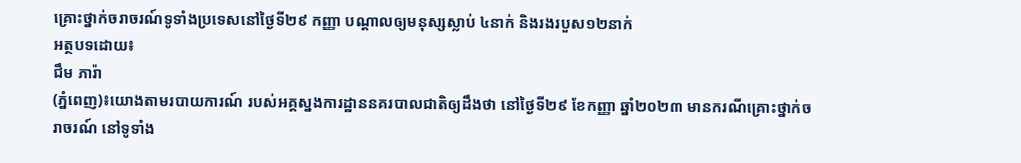គ្រោះថ្នាក់ចរាចរណ៍ទូទាំងប្រទេសនៅថ្ងៃទី២៩ កញ្ញា បណ្តាលឲ្យមនុស្សស្លាប់ ៤នាក់ និងរងរបួស១២នាក់
អត្ថបទដោយ៖
ជឹម ភារ៉ា
(ភ្នំពេញ)៖យោងតាមរបាយការណ៍ របស់អគ្គស្នងការដ្ឋាននគរបាលជាតិឲ្យដឹងថា នៅថ្ងៃទី២៩ ខែកញ្ញា ឆ្នាំ២០២៣ មានករណីគ្រោះថ្នាក់ចរាចរណ៍ នៅទូទាំង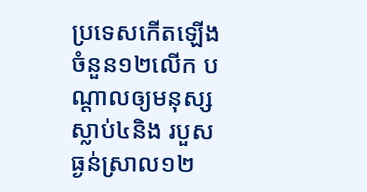ប្រទេសកើតឡើងចំនួន១២លើក បណ្ដាលឲ្យមនុស្សស្លាប់៤និង របួសធ្ងន់ស្រាល១២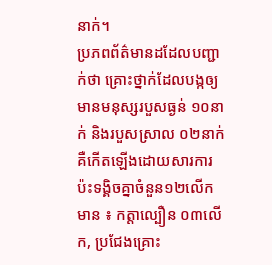នាក់។
ប្រភពព័ត៌មានដដែលបញ្ជាក់ថា គ្រោះថ្នាក់ដែលបង្កឲ្យមានមនុស្សរបួសធ្ងន់ ១០នាក់ និងរបួសស្រាល ០២នាក់ គឺកើតឡើងដោយសារការប៉ះទង្គិចគ្នាចំនួន១២លើក មាន ៖ កត្តាល្បឿន ០៣លើក, ប្រជែងគ្រោះ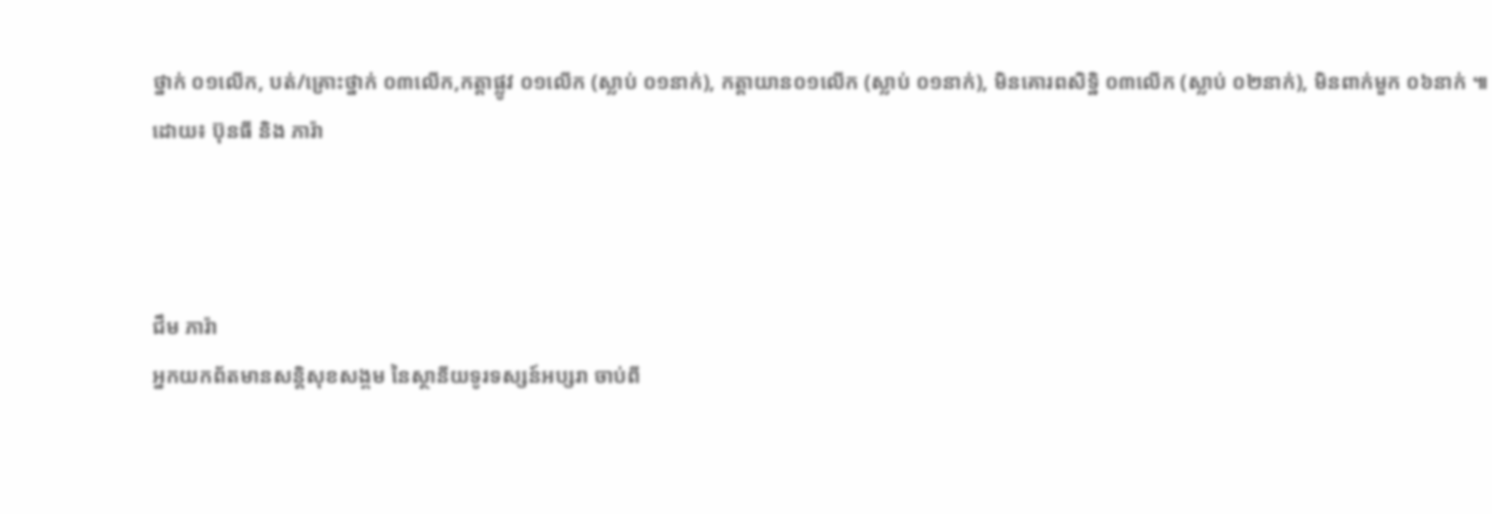ថ្នាក់ ០១លើក, បត់/គ្រោះថ្នាក់ ០៣លើក,កត្តាផ្លូវ ០១លើក (ស្លាប់ ០១នាក់), កត្តាយាន០១លើក (ស្លាប់ ០១នាក់), មិនគោរពសិទ្ឋិ ០៣លើក (ស្លាប់ ០២នាក់), មិនពាក់មួក ០៦នាក់ ៕
ដោយ៖ ប៊ុនធី និង ភារ៉ា



ជឹម ភារ៉ា
អ្នកយកព័តមានសន្តិសុខសង្គម នៃស្ថានីយទូរទស្សន៍អប្សរា ចាប់ពី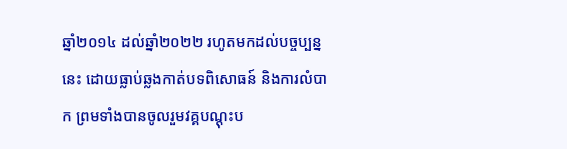ឆ្នាំ២០១៤ ដល់ឆ្នាំ២០២២ រហូតមកដល់បច្ចប្បន្ននេះ ដោយធ្លាប់ឆ្លងកាត់បទពិសោធន៍ និងការលំបាក ព្រមទាំងបានចូលរួមវគ្គបណ្ដុះប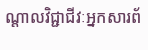ណ្ដាលវិជ្ជាជីវៈអ្នកសារព័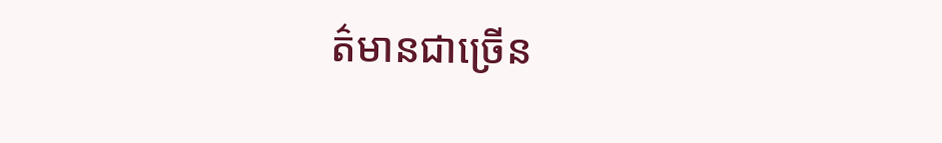ត៌មានជាច្រើន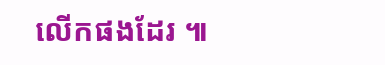លើកផងដែរ ៕